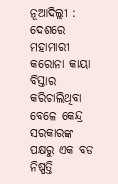ନୂଆଦିଲ୍ଲୀ : ଦେଶରେ ମହାମାରୀ କରୋନା କାୟା ବିସ୍ତାର କରିଚାଲିଥିବା ବେଳେ କେନ୍ଦ୍ର ସରକାରଙ୍କ ପକ୍ଷରୁ ଏକ ବଡ ନିଷ୍ପତ୍ତି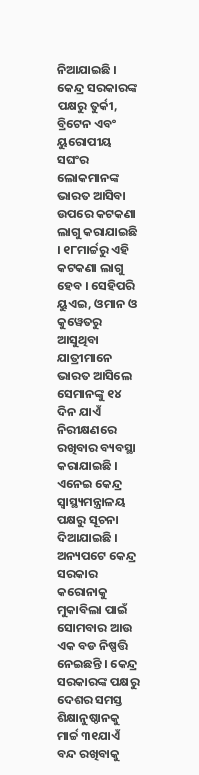ନିଆଯାଇଛି । କେନ୍ଦ୍ର ସରକାରଙ୍କ ପକ୍ଷରୁ ତୁର୍କୀ, ବ୍ରିଟେନ ଏବଂ ୟୁରୋପୀୟ ସଘଂର ଲୋକମାନଙ୍କ ଭାରତ ଆସିବା ଉପରେ କଟକଣା ଲାଗୁ କରାଯାଇଛି । ୧୮ମାର୍ଚ୍ଚରୁ ଏହି କଟକଣା ଲାଗୁ ହେବ । ସେହିପରି ୟୁଏଇ, ଓମାନ ଓ କୁୱେତରୁ ଆସୁଥିବା ଯାତ୍ରୀମାନେ ଭାରତ ଆସିଲେ ସେମାନଙ୍କୁ ୧୪ ଦିନ ଯାଏଁ ନିରୀକ୍ଷଣରେ ରଖିବାର ବ୍ୟବସ୍ଥା କରାଯାଇଛି । ଏନେଇ କେନ୍ଦ୍ର ସ୍ୱାସ୍ଥ୍ୟମନ୍ତ୍ରାଳୟ ପକ୍ଷରୁ ସୂଚନା ଦିଆଯାଇଛି । ଅନ୍ୟପଟେ କେନ୍ଦ୍ର ସରକାର କରୋନାକୁ ମୁକାବିଲା ପାଇଁ ସୋମବାର ଆଉ ଏକ ବଡ ନିଷ୍ପତ୍ତି ନେଇଛନ୍ତି । କେନ୍ଦ୍ର ସରକାରଙ୍କ ପକ୍ଷରୁ ଦେଶର ସମସ୍ତ ଶିକ୍ଷାନୁଷ୍ଠାନକୁ ମାର୍ଚ୍ଚ ୩୧ଯାଏଁ ବନ୍ଦ ରଖିବାକୁ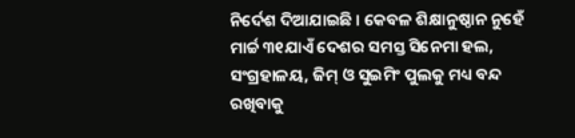ନିର୍ଦେଶ ଦିଆଯାଇଛି । କେବଳ ଶିକ୍ଷାନୁଷ୍ଠାନ ନୁହେଁ ମାର୍ଚ୍ଚ ୩୧ଯାଏଁ ଦେଶର ସମସ୍ତ ସିନେମା ହଲ, ସଂଗ୍ରହାଳୟ, ଜିମ୍ ଓ ସୁଇମିଂ ପୁଲକୁ ମଧ୍ୟ ବନ୍ଦ ରଖିବାକୁ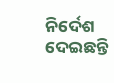ନିର୍ଦେଶ ଦେଇଛନ୍ତି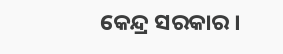କେନ୍ଦ୍ର ସରକାର ।